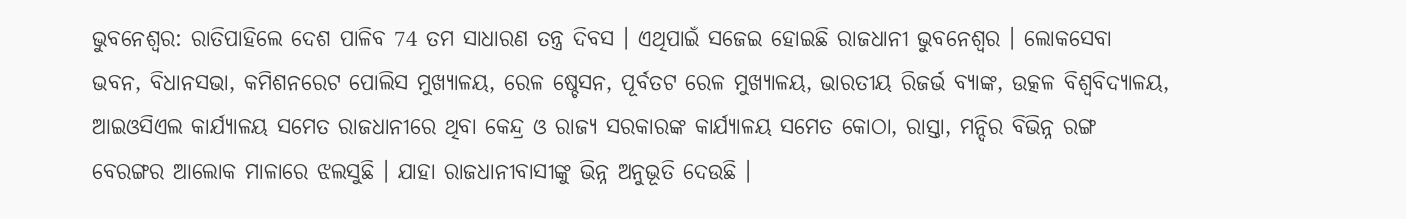ଭୁବନେଶ୍ବର: ରାତିପାହିଲେ ଦେଶ ପାଳିବ 74 ତମ ସାଧାରଣ ତନ୍ତ୍ର ଦିବସ । ଏଥିପାଇଁ ସଜେଇ ହୋଇଛି ରାଜଧାନୀ ଭୁବନେଶ୍ବର । ଲୋକସେବା ଭବନ, ବିଧାନସଭା, କମିଶନରେଟ ପୋଲିସ ମୁଖ୍ୟାଳୟ, ରେଳ ଷ୍ଚେସନ, ପୂର୍ବତଟ ରେଳ ମୁଖ୍ୟାଳୟ, ଭାରତୀୟ ରିଜର୍ଭ ବ୍ୟାଙ୍କ, ଉତ୍କଳ ବିଶ୍ବବିଦ୍ୟାଳୟ, ଆଇଓସିଏଲ କାର୍ଯ୍ୟାଳୟ ସମେତ ରାଜଧାନୀରେ ଥିବା କେନ୍ଦ୍ର ଓ ରାଜ୍ୟ ସରକାରଙ୍କ କାର୍ଯ୍ୟାଳୟ ସମେତ କୋଠା, ରାସ୍ତା, ମନ୍ଦିର ବିଭିନ୍ନ ରଙ୍ଗ ବେରଙ୍ଗର ଆଲୋକ ମାଳାରେ ଝଲସୁଛି । ଯାହା ରାଜଧାନୀବାସୀଙ୍କୁ ଭିନ୍ନ ଅନୁଭୂତି ଦେଉଛି ।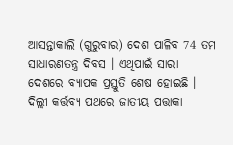ଆସନ୍ତାକାଲି (ଗୁରୁବାର) ଦେଶ ପାଳିବ 74 ତମ ସାଧାରଣତନ୍ତ୍ର ଦିବସ । ଏଥିପାଇଁ ସାରା ଦେଶରେ ବ୍ୟାପକ ପ୍ରସ୍ତୁତି ଶେଷ ହୋଇଛି । ଦିଲ୍ଲୀ କର୍ତ୍ତବ୍ୟ ପଥରେ ଜାତୀୟ ପତ୍ତାକା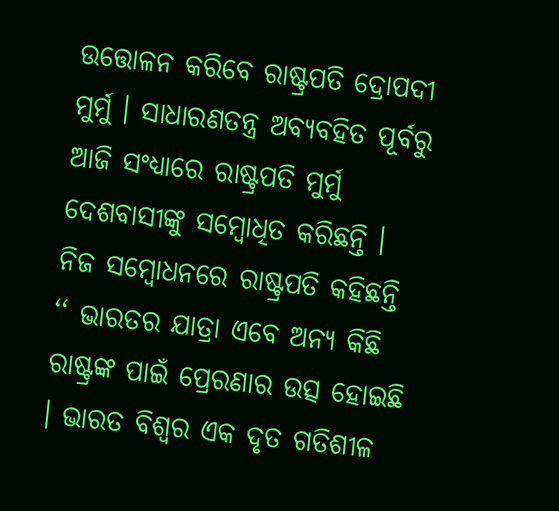ଉତ୍ତୋଳନ କରିବେ ରାଷ୍ଟ୍ରପତି ଦ୍ରୋପଦୀ ମୁର୍ମୁ । ସାଧାରଣତନ୍ତ୍ର ଅବ୍ୟବହିତ ପୂର୍ବରୁ ଆଜି ସଂଧ୍ୟାରେ ରାଷ୍ଟ୍ରପତି ମୁର୍ମୁ ଦେଶବାସୀଙ୍କୁ ସମ୍ବୋଧିତ କରିଛନ୍ତି । ନିଜ ସମ୍ବୋଧନରେ ରାଷ୍ଟ୍ରପତି କହିଛନ୍ତି ‘‘ ଭାରତର ଯାତ୍ରା ଏବେ ଅନ୍ୟ କିଛି ରାଷ୍ଟ୍ରଙ୍କ ପାଇଁ ପ୍ରେରଣାର ଉତ୍ସ ହୋଇଛି । ଭାରତ ବିଶ୍ବର ଏକ ଦୃତ ଗତିଶୀଳ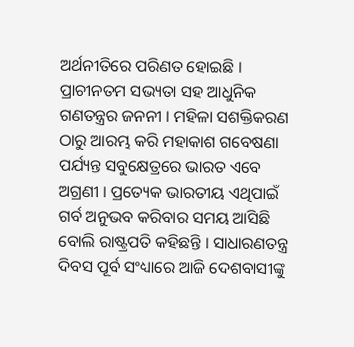ଅର୍ଥନୀତିରେ ପରିଣତ ହୋଇଛି । ପ୍ରାଚୀନତମ ସଭ୍ୟତା ସହ ଆଧୁନିକ ଗଣତନ୍ତ୍ରର ଜନନୀ । ମହିଳା ସଶକ୍ତିକରଣ ଠାରୁ ଆରମ୍ଭ କରି ମହାକାଶ ଗବେଷଣା ପର୍ଯ୍ୟନ୍ତ ସବୁକ୍ଷେତ୍ରରେ ଭାରତ ଏବେ ଅଗ୍ରଣୀ । ପ୍ରତ୍ୟେକ ଭାରତୀୟ ଏଥିପାଇଁ ଗର୍ବ ଅନୁଭବ କରିବାର ସମୟ ଆସିଛି ବୋଲି ରାଷ୍ଟ୍ରପତି କହିଛନ୍ତି । ସାଧାରଣତନ୍ତ୍ର ଦିବସ ପୂର୍ବ ସଂଧ୍ୟାରେ ଆଜି ଦେଶବାସୀଙ୍କୁ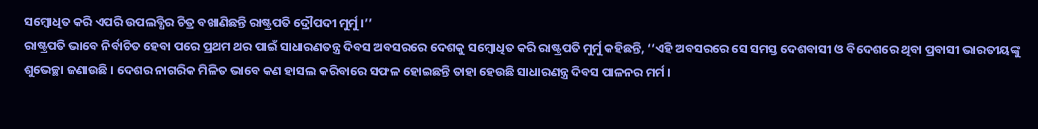ସମ୍ବୋଧିତ କରି ଏପରି ଉପଲବ୍ଧିର ଚିତ୍ର ବଖାଣିଛନ୍ତି ରାଷ୍ଟ୍ରପତି ଦ୍ରୌପଦୀ ମୁର୍ମୁ ।’’
ରାଷ୍ଟ୍ରପତି ଭାବେ ନିର୍ବାଚିତ ହେବା ପରେ ପ୍ରଥମ ଥର ପାଇଁ ସାଧାରଣତନ୍ତ୍ର ଦିବସ ଅବସରରେ ଦେଶକୁ ସମ୍ବୋଧିତ କରି ରାଷ୍ଟ୍ରପତି ମୁର୍ମୁ କହିଛନ୍ତି, ‘‘ଏହି ଅବସରରେ ସେ ସମସ୍ତ ଦେଶବାସୀ ଓ ବିଦେଶରେ ଥିବା ପ୍ରବାସୀ ଭାରତୀୟଙ୍କୁ ଶୁଭେଚ୍ଛା ଜଣାଉଛି । ଦେଶର ନାଗରିକ ମିଳିତ ଭାବେ କଣ ହାସଲ କରିବାରେ ସଫଳ ହୋଇଛନ୍ତି ତାହା ହେଉଛି ସାଧାରଣନ୍ତ୍ର ଦିବସ ପାଳନର ମର୍ମ ।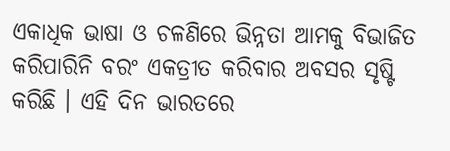ଏକାଧିକ ଭାଷା ଓ ଚଳଣିରେ ଭିନ୍ନତା ଆମକୁ ବିଭାଜିତ କରିପାରିନି ବରଂ ଏକତ୍ରୀତ କରିବାର ଅବସର ସୃଷ୍ଟି କରିଛି । ଏହି ଦିନ ଭାରତରେ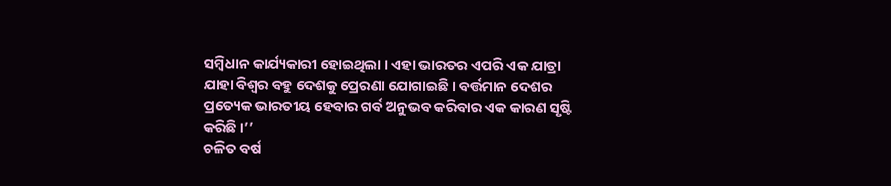ସମ୍ବିଧାନ କାର୍ଯ୍ୟକାରୀ ହୋଇଥିଲା । ଏହା ଭାରତର ଏପରି ଏକ ଯାତ୍ରା ଯାହା ବିଶ୍ବର ବହୁ ଦେଶକୁ ପ୍ରେରଣା ଯୋଗାଇଛି । ବର୍ତ୍ତମାନ ଦେଶର ପ୍ରତ୍ୟେକ ଭାରତୀୟ ହେବାର ଗର୍ବ ଅନୁଭବ କରିବାର ଏକ କାରଣ ସୃଷ୍ଟି କରିଛି ।’’
ଚଳିତ ବର୍ଷ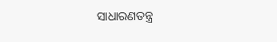ସାଧାରଣତନ୍ତ୍ର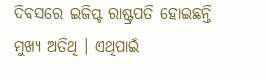ଦିବସରେ ଇଜିପ୍ଟ ରାଷ୍ଟ୍ରପତି ହୋଇଛନ୍ତି ମୁଖ୍ୟ ଅତିଥି । ଏଥିପାଇଁ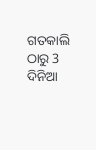ଗତକାଲି ଠାରୁ 3 ଦିନିଆ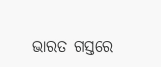ଭାରତ ଗସ୍ତରେ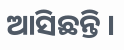ଆସିଛନ୍ତି ।